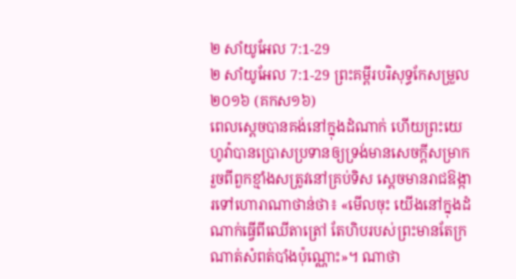២ សាំយូអែល 7:1-29
២ សាំយូអែល 7:1-29 ព្រះគម្ពីរបរិសុទ្ធកែសម្រួល ២០១៦ (គកស១៦)
ពេលស្តេចបានគង់នៅក្នុងដំណាក់ ហើយព្រះយេហូវ៉ាបានប្រោសប្រទានឲ្យទ្រង់មានសេចក្ដីសម្រាក រួចពីពួកខ្មាំងសត្រូវនៅគ្រប់ទិស ស្ដេចមានរាជឱង្ការទៅហោរាណាថាន់ថា៖ «មើលចុះ យើងនៅក្នុងដំណាក់ធ្វើពីឈើតាត្រៅ តែហិបរបស់ព្រះមានតែក្រណាត់សំពត់បាំងប៉ុណ្ណោះ»។ ណាថា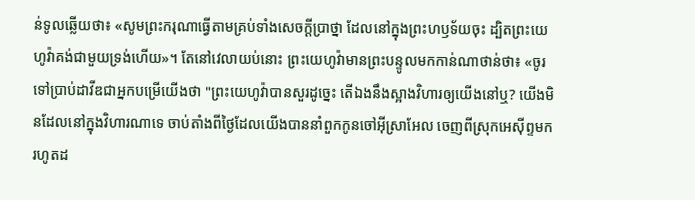ន់ទូលឆ្លើយថា៖ «សូមព្រះករុណាធ្វើតាមគ្រប់ទាំងសេចក្ដីប្រាថ្នា ដែលនៅក្នុងព្រះហឫទ័យចុះ ដ្បិតព្រះយេហូវ៉ាគង់ជាមួយទ្រង់ហើយ»។ តែនៅវេលាយប់នោះ ព្រះយេហូវ៉ាមានព្រះបន្ទូលមកកាន់ណាថាន់ថា៖ «ចូរទៅប្រាប់ដាវីឌជាអ្នកបម្រើយើងថា "ព្រះយេហូវ៉ាបានសួរដូច្នេះ តើឯងនឹងស្អាងវិហារឲ្យយើងនៅឬ? យើងមិនដែលនៅក្នុងវិហារណាទេ ចាប់តាំងពីថ្ងៃដែលយើងបាននាំពួកកូនចៅអ៊ីស្រាអែល ចេញពីស្រុកអេស៊ីព្ទមក រហូតដ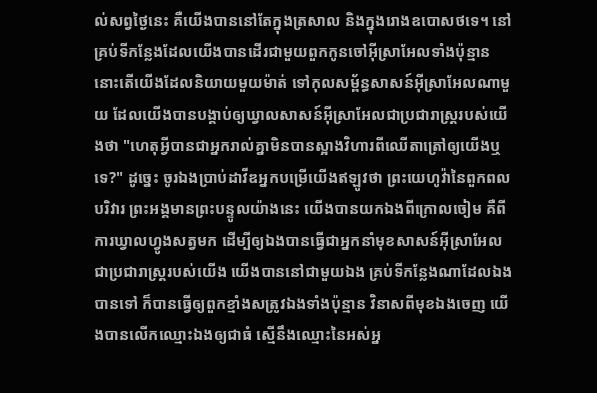ល់សព្វថ្ងៃនេះ គឺយើងបាននៅតែក្នុងត្រសាល និងក្នុងរោងឧបោសថទេ។ នៅគ្រប់ទីកន្លែងដែលយើងបានដើរជាមួយពួកកូនចៅអ៊ីស្រាអែលទាំងប៉ុន្មាន នោះតើយើងដែលនិយាយមួយម៉ាត់ ទៅកុលសម្ព័ន្ធសាសន៍អ៊ីស្រាអែលណាមួយ ដែលយើងបានបង្គាប់ឲ្យឃ្វាលសាសន៍អ៊ីស្រាអែលជាប្រជារាស្ត្ររបស់យើងថា "ហេតុអ្វីបានជាអ្នករាល់គ្នាមិនបានស្អាងវិហារពីឈើតាត្រៅឲ្យយើងឬទេ?" ដូច្នេះ ចូរឯងប្រាប់ដាវីឌអ្នកបម្រើយើងឥឡូវថា ព្រះយេហូវ៉ានៃពួកពលបរិវារ ព្រះអង្គមានព្រះបន្ទូលយ៉ាងនេះ យើងបានយកឯងពីក្រោលចៀម គឺពីការឃ្វាលហ្វូងសត្វមក ដើម្បីឲ្យឯងបានធ្វើជាអ្នកនាំមុខសាសន៍អ៊ីស្រាអែល ជាប្រជារាស្ត្ររបស់យើង យើងបាននៅជាមួយឯង គ្រប់ទីកន្លែងណាដែលឯងបានទៅ ក៏បានធ្វើឲ្យពួកខ្មាំងសត្រូវឯងទាំងប៉ុន្មាន វិនាសពីមុខឯងចេញ យើងបានលើកឈ្មោះឯងឲ្យជាធំ ស្មើនឹងឈ្មោះនៃអស់អ្ន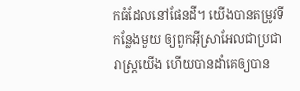កធំដែលនៅផែនដី។ យើងបានតម្រូវទីកន្លែងមួយ ឲ្យពួកអ៊ីស្រាអែលជាប្រជារាស្ត្រយើង ហើយបានដាំគេឲ្យបាន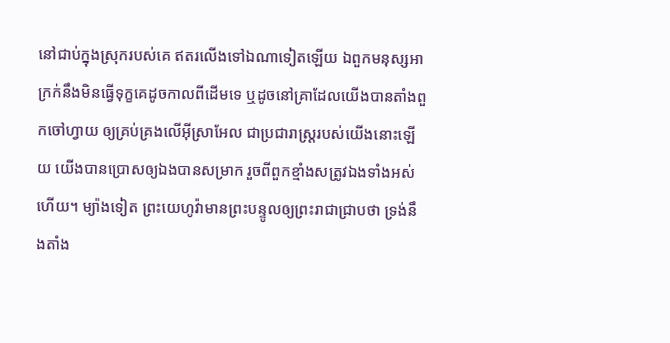នៅជាប់ក្នុងស្រុករបស់គេ ឥតរលើងទៅឯណាទៀតឡើយ ឯពួកមនុស្សអាក្រក់នឹងមិនធ្វើទុក្ខគេដូចកាលពីដើមទេ ឬដូចនៅគ្រាដែលយើងបានតាំងពួកចៅហ្វាយ ឲ្យគ្រប់គ្រងលើអ៊ីស្រាអែល ជាប្រជារាស្ត្ររបស់យើងនោះឡើយ យើងបានប្រោសឲ្យឯងបានសម្រាក រួចពីពួកខ្មាំងសត្រូវឯងទាំងអស់ហើយ។ ម្យ៉ាងទៀត ព្រះយេហូវ៉ាមានព្រះបន្ទូលឲ្យព្រះរាជាជ្រាបថា ទ្រង់នឹងតាំង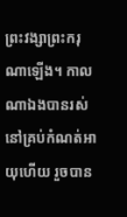ព្រះវង្សាព្រះករុណាឡើង។ កាលណាឯងបានរស់នៅគ្រប់កំណត់អាយុហើយ រួចបាន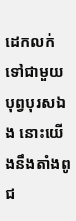ដេកលក់ទៅជាមួយបុព្វបុរសឯង នោះយើងនឹងតាំងពូជ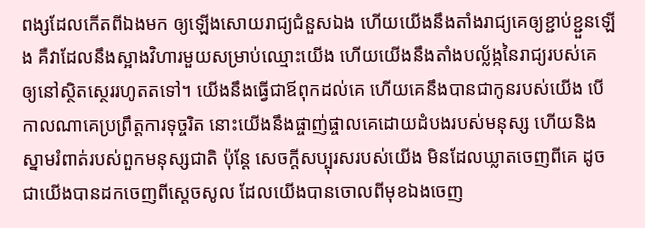ពង្សដែលកើតពីឯងមក ឲ្យឡើងសោយរាជ្យជំនួសឯង ហើយយើងនឹងតាំងរាជ្យគេឲ្យខ្ជាប់ខ្ជួនឡើង គឺវាដែលនឹងស្អាងវិហារមួយសម្រាប់ឈ្មោះយើង ហើយយើងនឹងតាំងបល្ល័ង្កនៃរាជ្យរបស់គេ ឲ្យនៅស្ថិតស្ថេររហូតតទៅ។ យើងនឹងធ្វើជាឪពុកដល់គេ ហើយគេនឹងបានជាកូនរបស់យើង បើកាលណាគេប្រព្រឹត្តការទុច្ចរិត នោះយើងនឹងផ្ចាញ់ផ្ចាលគេដោយដំបងរបស់មនុស្ស ហើយនិងស្នាមរំពាត់របស់ពួកមនុស្សជាតិ ប៉ុន្តែ សេចក្ដីសប្បុរសរបស់យើង មិនដែលឃ្លាតចេញពីគេ ដូចជាយើងបានដកចេញពីស្ដេចសូល ដែលយើងបានចោលពីមុខឯងចេញ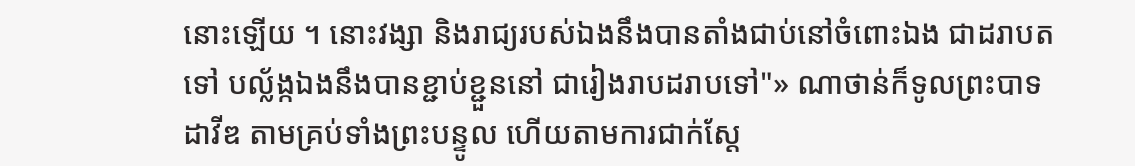នោះឡើយ ។ នោះវង្សា និងរាជ្យរបស់ឯងនឹងបានតាំងជាប់នៅចំពោះឯង ជាដរាបតទៅ បល្ល័ង្កឯងនឹងបានខ្ជាប់ខ្ជួននៅ ជារៀងរាបដរាបទៅ"» ណាថាន់ក៏ទូលព្រះបាទដាវីឌ តាមគ្រប់ទាំងព្រះបន្ទូល ហើយតាមការជាក់ស្តែ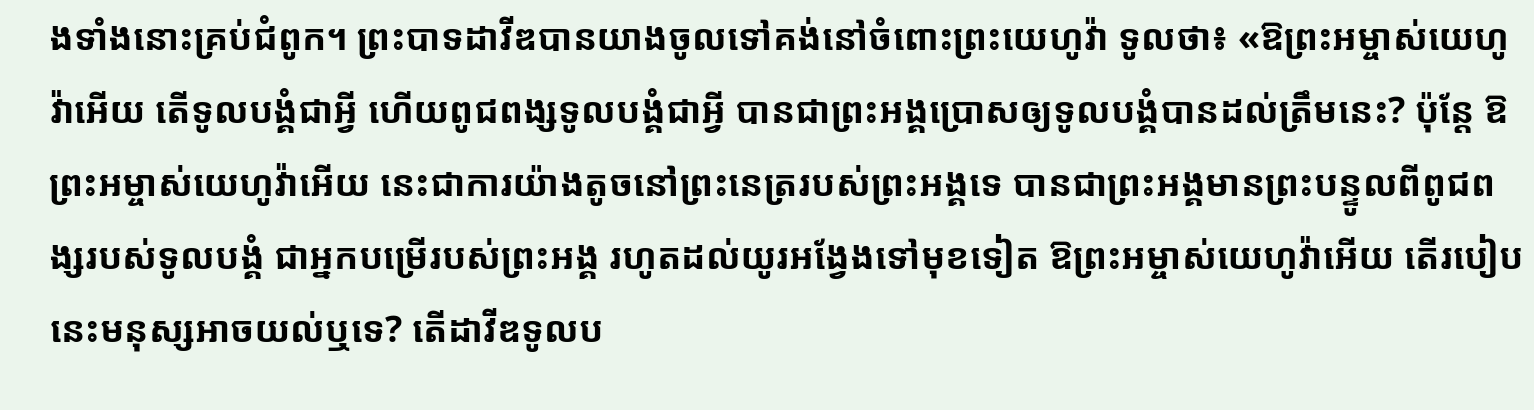ងទាំងនោះគ្រប់ជំពូក។ ព្រះបាទដាវីឌបានយាងចូលទៅគង់នៅចំពោះព្រះយេហូវ៉ា ទូលថា៖ «ឱព្រះអម្ចាស់យេហូវ៉ាអើយ តើទូលបង្គំជាអ្វី ហើយពូជពង្សទូលបង្គំជាអ្វី បានជាព្រះអង្គប្រោសឲ្យទូលបង្គំបានដល់ត្រឹមនេះ? ប៉ុន្តែ ឱព្រះអម្ចាស់យេហូវ៉ាអើយ នេះជាការយ៉ាងតូចនៅព្រះនេត្ររបស់ព្រះអង្គទេ បានជាព្រះអង្គមានព្រះបន្ទូលពីពូជពង្សរបស់ទូលបង្គំ ជាអ្នកបម្រើរបស់ព្រះអង្គ រហូតដល់យូរអង្វែងទៅមុខទៀត ឱព្រះអម្ចាស់យេហូវ៉ាអើយ តើរបៀបនេះមនុស្សអាចយល់ឬទេ? តើដាវីឌទូលប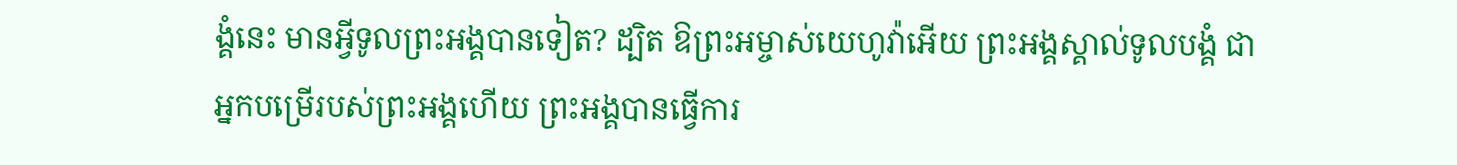ង្គំនេះ មានអ្វីទូលព្រះអង្គបានទៀត? ដ្បិត ឱព្រះអម្ចាស់យេហូវ៉ាអើយ ព្រះអង្គស្គាល់ទូលបង្គំ ជាអ្នកបម្រើរបស់ព្រះអង្គហើយ ព្រះអង្គបានធ្វើការ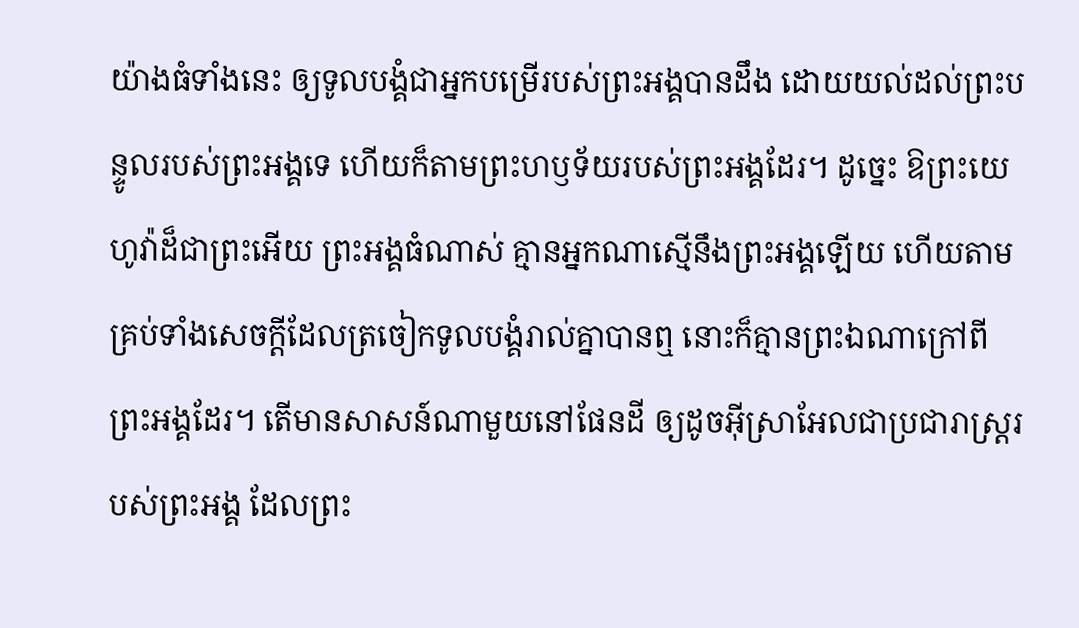យ៉ាងធំទាំងនេះ ឲ្យទូលបង្គំជាអ្នកបម្រើរបស់ព្រះអង្គបានដឹង ដោយយល់ដល់ព្រះបន្ទូលរបស់ព្រះអង្គទេ ហើយក៏តាមព្រះហឫទ័យរបស់ព្រះអង្គដែរ។ ដូច្នេះ ឱព្រះយេហូវ៉ាដ៏ជាព្រះអើយ ព្រះអង្គធំណាស់ គ្មានអ្នកណាស្មើនឹងព្រះអង្គឡើយ ហើយតាមគ្រប់ទាំងសេចក្ដីដែលត្រចៀកទូលបង្គំរាល់គ្នាបានឮ នោះក៏គ្មានព្រះឯណាក្រៅពីព្រះអង្គដែរ។ តើមានសាសន៍ណាមួយនៅផែនដី ឲ្យដូចអ៊ីស្រាអែលជាប្រជារាស្ត្ររបស់ព្រះអង្គ ដែលព្រះ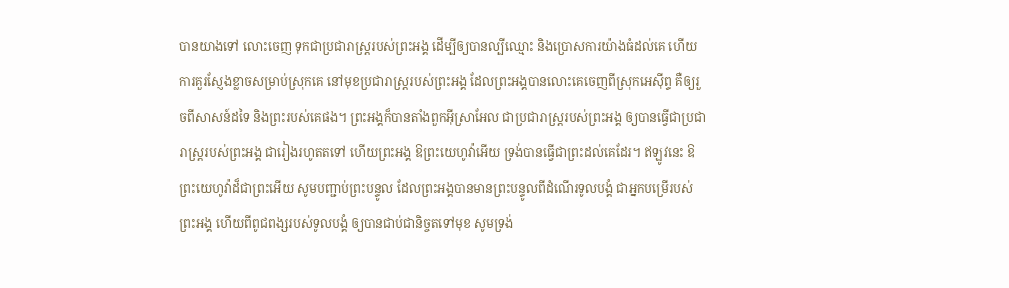បានយាងទៅ លោះចេញ ទុកជាប្រជារាស្ត្ររបស់ព្រះអង្គ ដើម្បីឲ្យបានល្បីឈ្មោះ និងប្រោសការយ៉ាងធំដល់គេ ហើយការគួរស្ញែងខ្លាចសម្រាប់ស្រុកគេ នៅមុខប្រជារាស្ត្ររបស់ព្រះអង្គ ដែលព្រះអង្គបានលោះគេចេញពីស្រុកអេស៊ីព្ទ គឺឲ្យរួចពីសាសន៍ដទៃ និងព្រះរបស់គេផង។ ព្រះអង្គក៏បានតាំងពួកអ៊ីស្រាអែល ជាប្រជារាស្ត្ររបស់ព្រះអង្គ ឲ្យបានធ្វើជាប្រជារាស្ត្ររបស់ព្រះអង្គ ជារៀងរហូតតទៅ ហើយព្រះអង្គ ឱព្រះយេហូវ៉ាអើយ ទ្រង់បានធ្វើជាព្រះដល់គេដែរ។ ឥឡូវនេះ ឱព្រះយេហូវ៉ាដ៏ជាព្រះអើយ សូមបញ្ជាប់ព្រះបន្ទូល ដែលព្រះអង្គបានមានព្រះបន្ទូលពីដំណើរទូលបង្គំ ជាអ្នកបម្រើរបស់ព្រះអង្គ ហើយពីពូជពង្សរបស់ទូលបង្គំ ឲ្យបានជាប់ជានិច្ចតទៅមុខ សូមទ្រង់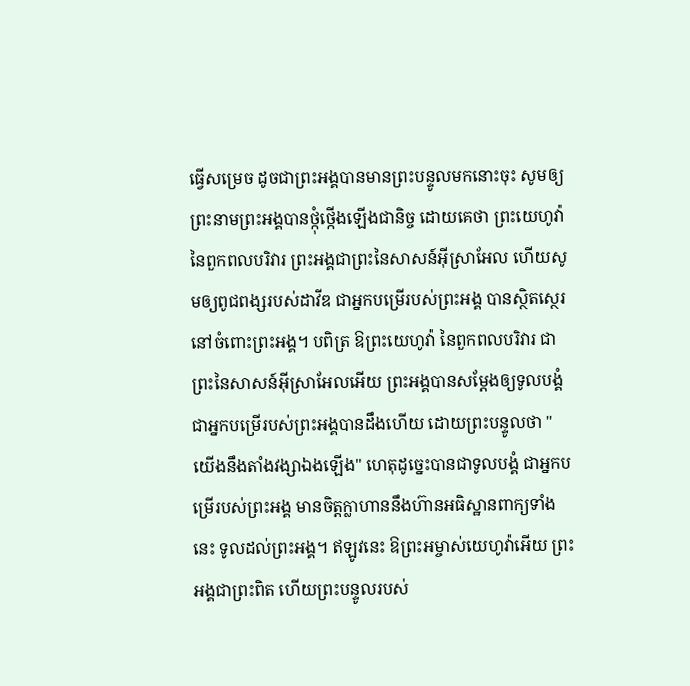ធ្វើសម្រេច ដូចជាព្រះអង្គបានមានព្រះបន្ទូលមកនោះចុះ សូមឲ្យព្រះនាមព្រះអង្គបានថ្កុំថ្កើងឡើងជានិច្ច ដោយគេថា ព្រះយេហូវ៉ានៃពួកពលបរិវារ ព្រះអង្គជាព្រះនៃសាសន៍អ៊ីស្រាអែល ហើយសូមឲ្យពូជពង្សរបស់ដាវីឌ ជាអ្នកបម្រើរបស់ព្រះអង្គ បានស្ថិតស្ថេរនៅចំពោះព្រះអង្គ។ បពិត្រ ឱព្រះយេហូវ៉ា នៃពួកពលបរិវារ ជាព្រះនៃសាសន៍អ៊ីស្រាអែលអើយ ព្រះអង្គបានសម្ដែងឲ្យទូលបង្គំ ជាអ្នកបម្រើរបស់ព្រះអង្គបានដឹងហើយ ដោយព្រះបន្ទូលថា "យើងនឹងតាំងវង្សាឯងឡើង" ហេតុដូច្នេះបានជាទូលបង្គំ ជាអ្នកបម្រើរបស់ព្រះអង្គ មានចិត្តក្លាហាននឹងហ៊ានអធិស្ឋានពាក្យទាំងនេះ ទូលដល់ព្រះអង្គ។ ឥឡូវនេះ ឱព្រះអម្ចាស់យេហូវ៉ាអើយ ព្រះអង្គជាព្រះពិត ហើយព្រះបន្ទូលរបស់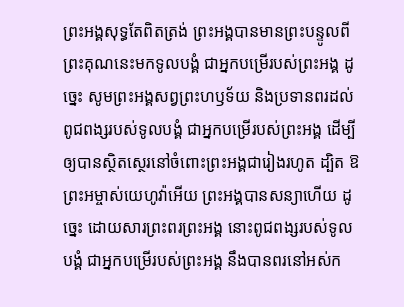ព្រះអង្គសុទ្ធតែពិតត្រង់ ព្រះអង្គបានមានព្រះបន្ទូលពីព្រះគុណនេះមកទូលបង្គំ ជាអ្នកបម្រើរបស់ព្រះអង្គ ដូច្នេះ សូមព្រះអង្គសព្វព្រះហឫទ័យ និងប្រទានពរដល់ពូជពង្សរបស់ទូលបង្គំ ជាអ្នកបម្រើរបស់ព្រះអង្គ ដើម្បីឲ្យបានស្ថិតស្ថេរនៅចំពោះព្រះអង្គជារៀងរហូត ដ្បិត ឱព្រះអម្ចាស់យេហូវ៉ាអើយ ព្រះអង្គបានសន្យាហើយ ដូច្នេះ ដោយសារព្រះពរព្រះអង្គ នោះពូជពង្សរបស់ទូលបង្គំ ជាអ្នកបម្រើរបស់ព្រះអង្គ នឹងបានពរនៅអស់ក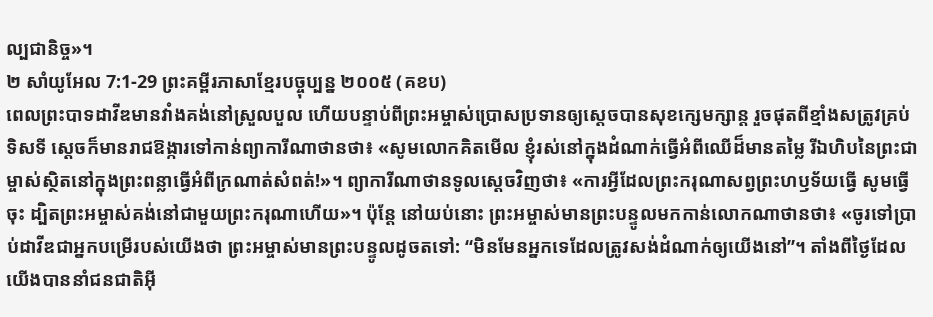ល្បជានិច្ច»។
២ សាំយូអែល 7:1-29 ព្រះគម្ពីរភាសាខ្មែរបច្ចុប្បន្ន ២០០៥ (គខប)
ពេលព្រះបាទដាវីឌមានវាំងគង់នៅស្រួលបួល ហើយបន្ទាប់ពីព្រះអម្ចាស់ប្រោសប្រទានឲ្យស្ដេចបានសុខក្សេមក្សាន្ត រួចផុតពីខ្មាំងសត្រូវគ្រប់ទិសទី ស្ដេចក៏មានរាជឱង្ការទៅកាន់ព្យាការីណាថានថា៖ «សូមលោកគិតមើល ខ្ញុំរស់នៅក្នុងដំណាក់ធ្វើអំពីឈើដ៏មានតម្លៃ រីឯហិបនៃព្រះជាម្ចាស់ស្ថិតនៅក្នុងព្រះពន្លាធ្វើអំពីក្រណាត់សំពត់!»។ ព្យាការីណាថានទូលស្ដេចវិញថា៖ «ការអ្វីដែលព្រះករុណាសព្វព្រះហឫទ័យធ្វើ សូមធ្វើចុះ ដ្បិតព្រះអម្ចាស់គង់នៅជាមួយព្រះករុណាហើយ»។ ប៉ុន្តែ នៅយប់នោះ ព្រះអម្ចាស់មានព្រះបន្ទូលមកកាន់លោកណាថានថា៖ «ចូរទៅប្រាប់ដាវីឌជាអ្នកបម្រើរបស់យើងថា ព្រះអម្ចាស់មានព្រះបន្ទូលដូចតទៅ: “មិនមែនអ្នកទេដែលត្រូវសង់ដំណាក់ឲ្យយើងនៅ”។ តាំងពីថ្ងៃដែលយើងបាននាំជនជាតិអ៊ី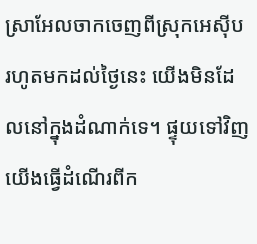ស្រាអែលចាកចេញពីស្រុកអេស៊ីប រហូតមកដល់ថ្ងៃនេះ យើងមិនដែលនៅក្នុងដំណាក់ទេ។ ផ្ទុយទៅវិញ យើងធ្វើដំណើរពីក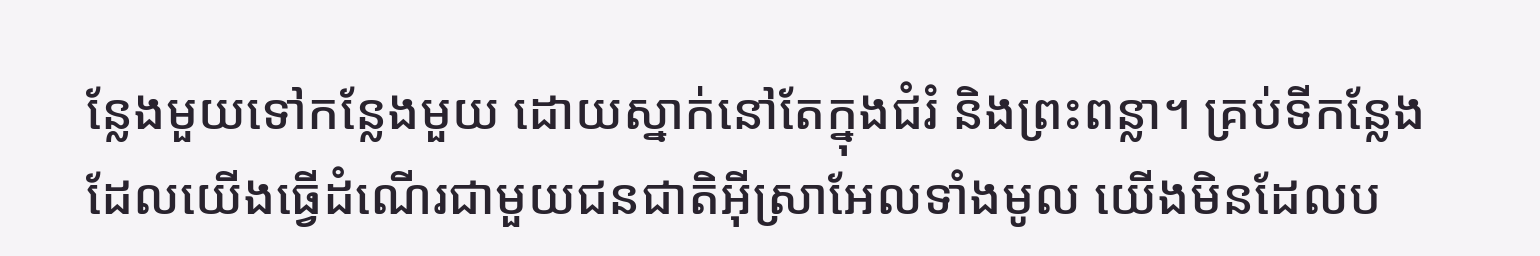ន្លែងមួយទៅកន្លែងមួយ ដោយស្នាក់នៅតែក្នុងជំរំ និងព្រះពន្លា។ គ្រប់ទីកន្លែងដែលយើងធ្វើដំណើរជាមួយជនជាតិអ៊ីស្រាអែលទាំងមូល យើងមិនដែលប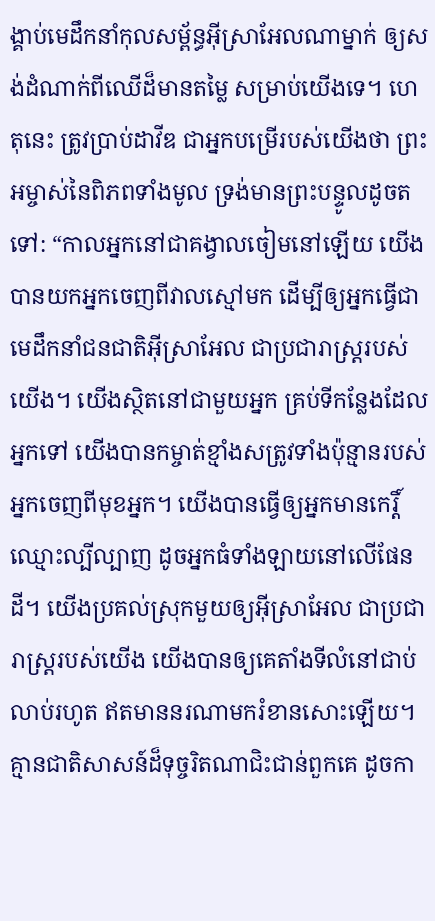ង្គាប់មេដឹកនាំកុលសម្ព័ន្ធអ៊ីស្រាអែលណាម្នាក់ ឲ្យសង់ដំណាក់ពីឈើដ៏មានតម្លៃ សម្រាប់យើងទេ។ ហេតុនេះ ត្រូវប្រាប់ដាវីឌ ជាអ្នកបម្រើរបស់យើងថា ព្រះអម្ចាស់នៃពិភពទាំងមូល ទ្រង់មានព្រះបន្ទូលដូចតទៅ: “កាលអ្នកនៅជាគង្វាលចៀមនៅឡើយ យើងបានយកអ្នកចេញពីវាលស្មៅមក ដើម្បីឲ្យអ្នកធ្វើជាមេដឹកនាំជនជាតិអ៊ីស្រាអែល ជាប្រជារាស្ត្ររបស់យើង។ យើងស្ថិតនៅជាមួយអ្នក គ្រប់ទីកន្លែងដែលអ្នកទៅ យើងបានកម្ចាត់ខ្មាំងសត្រូវទាំងប៉ុន្មានរបស់អ្នកចេញពីមុខអ្នក។ យើងបានធ្វើឲ្យអ្នកមានកេរ្តិ៍ឈ្មោះល្បីល្បាញ ដូចអ្នកធំទាំងឡាយនៅលើផែនដី។ យើងប្រគល់ស្រុកមួយឲ្យអ៊ីស្រាអែល ជាប្រជារាស្ត្ររបស់យើង យើងបានឲ្យគេតាំងទីលំនៅជាប់លាប់រហូត ឥតមាននរណាមករំខានសោះឡើយ។ គ្មានជាតិសាសន៍ដ៏ទុច្ចរិតណាជិះជាន់ពួកគេ ដូចកា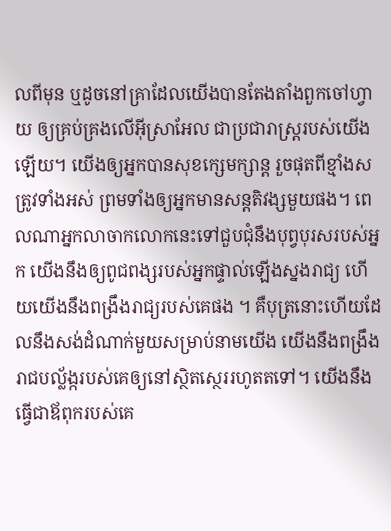លពីមុន ឬដូចនៅគ្រាដែលយើងបានតែងតាំងពួកចៅហ្វាយ ឲ្យគ្រប់គ្រងលើអ៊ីស្រាអែល ជាប្រជារាស្ត្ររបស់យើងឡើយ។ យើងឲ្យអ្នកបានសុខក្សេមក្សាន្ត រួចផុតពីខ្មាំងសត្រូវទាំងអស់ ព្រមទាំងឲ្យអ្នកមានសន្តតិវង្សមួយផង។ ពេលណាអ្នកលាចាកលោកនេះទៅជួបជុំនឹងបុព្វបុរសរបស់អ្នក យើងនឹងឲ្យពូជពង្សរបស់អ្នកផ្ទាល់ឡើងស្នងរាជ្យ ហើយយើងនឹងពង្រឹងរាជ្យរបស់គេផង ។ គឺបុត្រនោះហើយដែលនឹងសង់ដំណាក់មួយសម្រាប់នាមយើង យើងនឹងពង្រឹងរាជបល្ល័ង្ករបស់គេឲ្យនៅស្ថិតស្ថេររហូតតទៅ។ យើងនឹងធ្វើជាឪពុករបស់គេ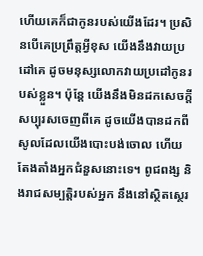ហើយគេក៏ជាកូនរបស់យើងដែរ។ ប្រសិនបើគេប្រព្រឹត្តអ្វីខុស យើងនឹងវាយប្រដៅគេ ដូចមនុស្សលោកវាយប្រដៅកូនរបស់ខ្លួន។ ប៉ុន្តែ យើងនឹងមិនដកសេចក្ដីសប្បុរសចេញពីគេ ដូចយើងបានដកពីសូលដែលយើងបោះបង់ចោល ហើយតែងតាំងអ្នកជំនួសនោះទេ។ ពូជពង្ស និងរាជសម្បត្តិរបស់អ្នក នឹងនៅស្ថិតស្ថេរ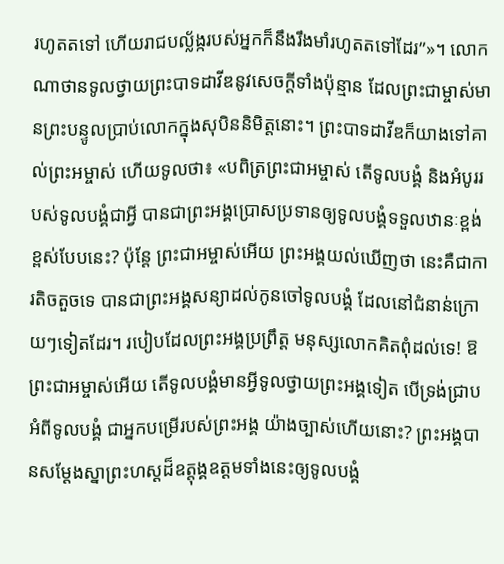រហូតតទៅ ហើយរាជបល្ល័ង្ករបស់អ្នកក៏នឹងរឹងមាំរហូតតទៅដែរ”»។ លោកណាថានទូលថ្វាយព្រះបាទដាវីឌនូវសេចក្ដីទាំងប៉ុន្មាន ដែលព្រះជាម្ចាស់មានព្រះបន្ទូលប្រាប់លោកក្នុងសុបិននិមិត្តនោះ។ ព្រះបាទដាវីឌក៏យាងទៅគាល់ព្រះអម្ចាស់ ហើយទូលថា៖ «បពិត្រព្រះជាអម្ចាស់ តើទូលបង្គំ និងអំបូររបស់ទូលបង្គំជាអ្វី បានជាព្រះអង្គប្រោសប្រទានឲ្យទូលបង្គំទទួលឋានៈខ្ពង់ខ្ពស់បែបនេះ? ប៉ុន្តែ ព្រះជាអម្ចាស់អើយ ព្រះអង្គយល់ឃើញថា នេះគឺជាការតិចតួចទេ បានជាព្រះអង្គសន្យាដល់កូនចៅទូលបង្គំ ដែលនៅជំនាន់ក្រោយៗទៀតដែរ។ របៀបដែលព្រះអង្គប្រព្រឹត្ត មនុស្សលោកគិតពុំដល់ទេ! ឱព្រះជាអម្ចាស់អើយ តើទូលបង្គំមានអ្វីទូលថ្វាយព្រះអង្គទៀត បើទ្រង់ជ្រាបអំពីទូលបង្គំ ជាអ្នកបម្រើរបស់ព្រះអង្គ យ៉ាងច្បាស់ហើយនោះ? ព្រះអង្គបានសម្តែងស្នាព្រះហស្ដដ៏ឧត្តុង្គឧត្ដមទាំងនេះឲ្យទូលបង្គំ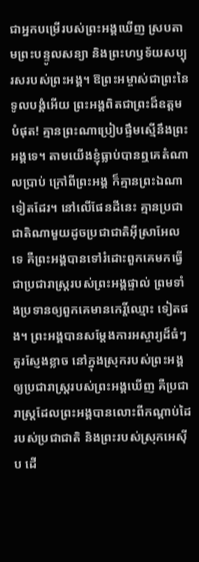ជាអ្នកបម្រើរបស់ព្រះអង្គឃើញ ស្របតាមព្រះបន្ទូលសន្យា និងព្រះហឫទ័យសប្បុរសរបស់ព្រះអង្គ។ ឱព្រះអម្ចាស់ជាព្រះនៃទូលបង្គំអើយ ព្រះអង្គពិតជាព្រះដ៏ឧត្ដមបំផុត! គ្មានព្រះណាប្រៀបផ្ទឹមស្មើនឹងព្រះអង្គទេ។ តាមយើងខ្ញុំធ្លាប់បានឮគេតំណាលប្រាប់ ក្រៅពីព្រះអង្គ ក៏គ្មានព្រះឯណាទៀតដែរ។ នៅលើផែនដីនេះ គ្មានប្រជាជាតិណាមួយដូចប្រជាជាតិអ៊ីស្រាអែលទេ គឺព្រះអង្គបានទៅរំដោះពួកគេមកធ្វើជាប្រជារាស្ត្ររបស់ព្រះអង្គផ្ទាល់ ព្រមទាំងប្រទានឲ្យពួកគេមានកេរ្តិ៍ឈ្មោះ ទៀតផង។ ព្រះអង្គបានសម្តែងការអស្ចារ្យដ៏ធំៗគួរស្ញែងខ្លាច នៅក្នុងស្រុករបស់ព្រះអង្គ ឲ្យប្រជារាស្ត្ររបស់ព្រះអង្គឃើញ គឺប្រជារាស្ត្រដែលព្រះអង្គបានលោះពីកណ្ដាប់ដៃរបស់ប្រជាជាតិ និងព្រះរបស់ស្រុកអេស៊ីប ដើ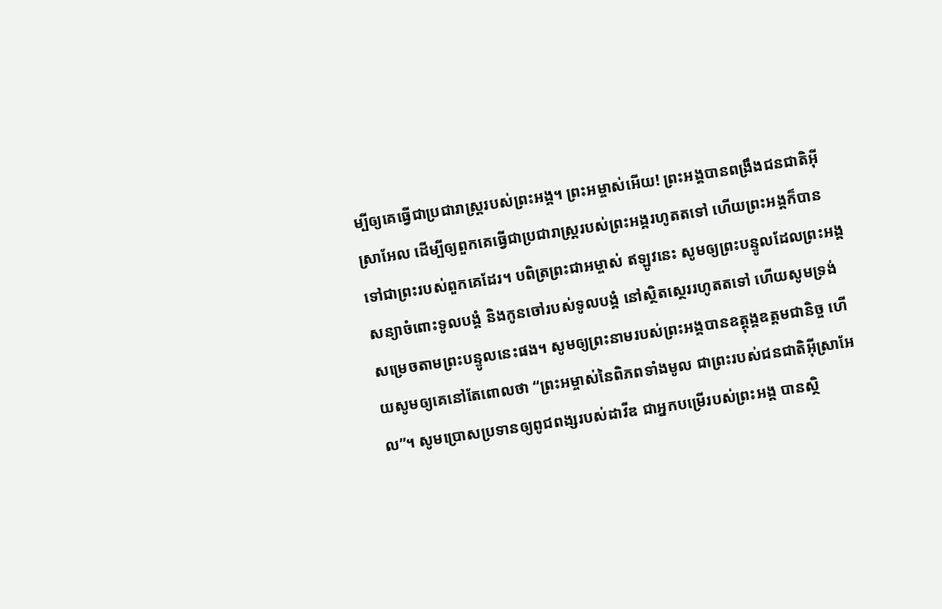ម្បីឲ្យគេធ្វើជាប្រជារាស្ត្ររបស់ព្រះអង្គ។ ព្រះអម្ចាស់អើយ! ព្រះអង្គបានពង្រឹងជនជាតិអ៊ីស្រាអែល ដើម្បីឲ្យពួកគេធ្វើជាប្រជារាស្ត្ររបស់ព្រះអង្គរហូតតទៅ ហើយព្រះអង្គក៏បានទៅជាព្រះរបស់ពួកគេដែរ។ បពិត្រព្រះជាអម្ចាស់ ឥឡូវនេះ សូមឲ្យព្រះបន្ទូលដែលព្រះអង្គសន្យាចំពោះទូលបង្គំ និងកូនចៅរបស់ទូលបង្គំ នៅស្ថិតស្ថេររហូតតទៅ ហើយសូមទ្រង់សម្រេចតាមព្រះបន្ទូលនេះផង។ សូមឲ្យព្រះនាមរបស់ព្រះអង្គបានឧត្តុង្គឧត្ដមជានិច្ច ហើយសូមឲ្យគេនៅតែពោលថា “ព្រះអម្ចាស់នៃពិភពទាំងមូល ជាព្រះរបស់ជនជាតិអ៊ីស្រាអែល”។ សូមប្រោសប្រទានឲ្យពូជពង្សរបស់ដាវីឌ ជាអ្នកបម្រើរបស់ព្រះអង្គ បានស្ថិ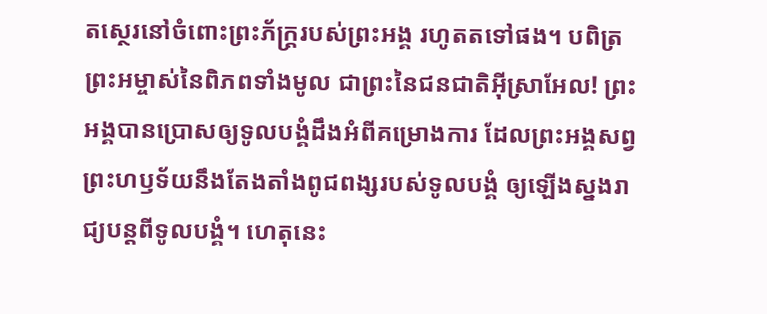តស្ថេរនៅចំពោះព្រះភ័ក្ត្ររបស់ព្រះអង្គ រហូតតទៅផង។ បពិត្រព្រះអម្ចាស់នៃពិភពទាំងមូល ជាព្រះនៃជនជាតិអ៊ីស្រាអែល! ព្រះអង្គបានប្រោសឲ្យទូលបង្គំដឹងអំពីគម្រោងការ ដែលព្រះអង្គសព្វព្រះហឫទ័យនឹងតែងតាំងពូជពង្សរបស់ទូលបង្គំ ឲ្យឡើងស្នងរាជ្យបន្តពីទូលបង្គំ។ ហេតុនេះ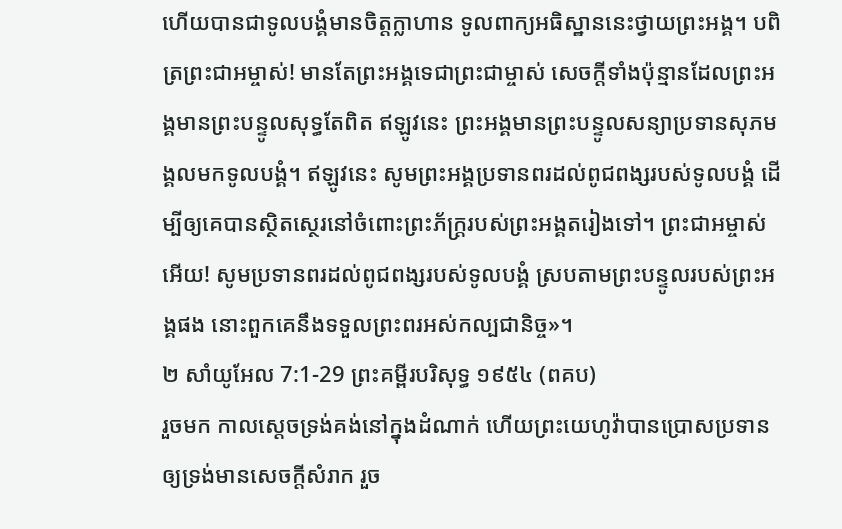ហើយបានជាទូលបង្គំមានចិត្តក្លាហាន ទូលពាក្យអធិស្ឋាននេះថ្វាយព្រះអង្គ។ បពិត្រព្រះជាអម្ចាស់! មានតែព្រះអង្គទេជាព្រះជាម្ចាស់ សេចក្ដីទាំងប៉ុន្មានដែលព្រះអង្គមានព្រះបន្ទូលសុទ្ធតែពិត ឥឡូវនេះ ព្រះអង្គមានព្រះបន្ទូលសន្យាប្រទានសុភមង្គលមកទូលបង្គំ។ ឥឡូវនេះ សូមព្រះអង្គប្រទានពរដល់ពូជពង្សរបស់ទូលបង្គំ ដើម្បីឲ្យគេបានស្ថិតស្ថេរនៅចំពោះព្រះភ័ក្ត្ររបស់ព្រះអង្គតរៀងទៅ។ ព្រះជាអម្ចាស់អើយ! សូមប្រទានពរដល់ពូជពង្សរបស់ទូលបង្គំ ស្របតាមព្រះបន្ទូលរបស់ព្រះអង្គផង នោះពួកគេនឹងទទួលព្រះពរអស់កល្បជានិច្ច»។
២ សាំយូអែល 7:1-29 ព្រះគម្ពីរបរិសុទ្ធ ១៩៥៤ (ពគប)
រួចមក កាលស្តេចទ្រង់គង់នៅក្នុងដំណាក់ ហើយព្រះយេហូវ៉ាបានប្រោសប្រទាន ឲ្យទ្រង់មានសេចក្ដីសំរាក រួច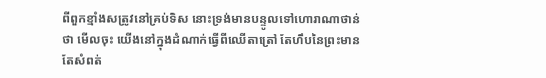ពីពួកខ្មាំងសត្រូវនៅគ្រប់ទិស នោះទ្រង់មានបន្ទូលទៅហោរាណាថាន់ថា មើលចុះ យើងនៅក្នុងដំណាក់ធ្វើពីឈើតាត្រៅ តែហឹបនៃព្រះមានតែសំពត់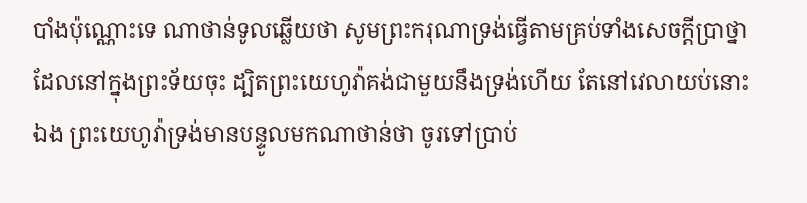បាំងប៉ុណ្ណោះទេ ណាថាន់ទូលឆ្លើយថា សូមព្រះករុណាទ្រង់ធ្វើតាមគ្រប់ទាំងសេចក្ដីប្រាថ្នា ដែលនៅក្នុងព្រះទ័យចុះ ដ្បិតព្រះយេហូវ៉ាគង់ជាមួយនឹងទ្រង់ហើយ តែនៅវេលាយប់នោះឯង ព្រះយេហូវ៉ាទ្រង់មានបន្ទូលមកណាថាន់ថា ចូរទៅប្រាប់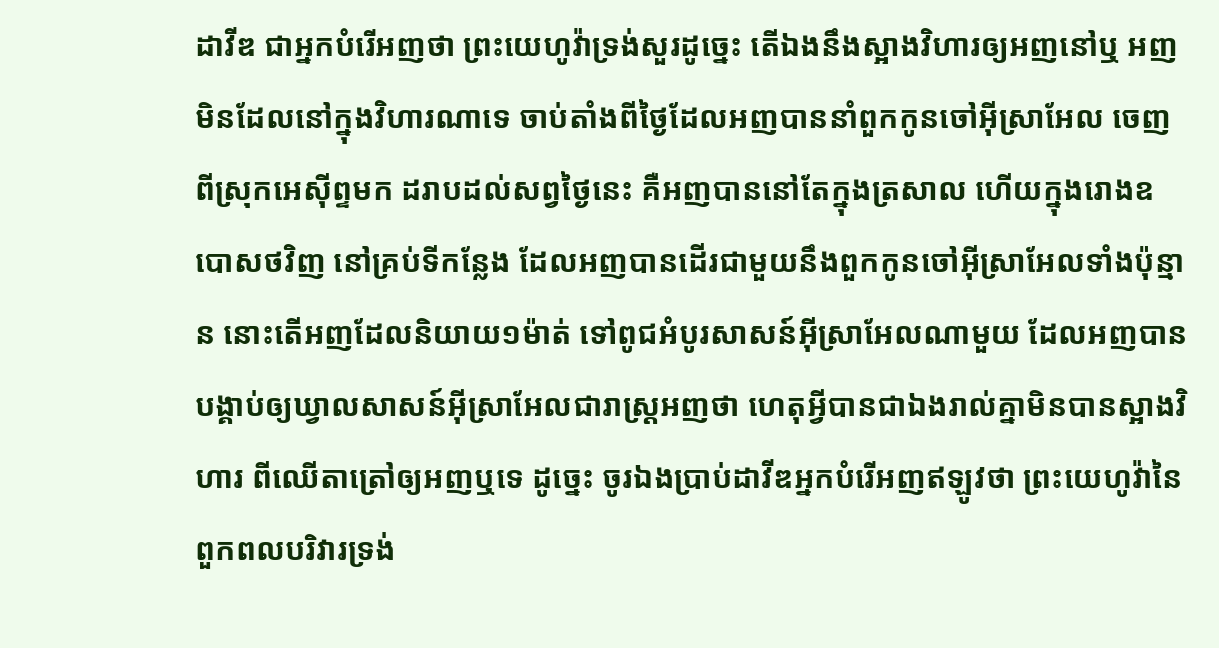ដាវីឌ ជាអ្នកបំរើអញថា ព្រះយេហូវ៉ាទ្រង់សួរដូច្នេះ តើឯងនឹងស្អាងវិហារឲ្យអញនៅឬ អញមិនដែលនៅក្នុងវិហារណាទេ ចាប់តាំងពីថ្ងៃដែលអញបាននាំពួកកូនចៅអ៊ីស្រាអែល ចេញពីស្រុកអេស៊ីព្ទមក ដរាបដល់សព្វថ្ងៃនេះ គឺអញបាននៅតែក្នុងត្រសាល ហើយក្នុងរោងឧបោសថវិញ នៅគ្រប់ទីកន្លែង ដែលអញបានដើរជាមួយនឹងពួកកូនចៅអ៊ីស្រាអែលទាំងប៉ុន្មាន នោះតើអញដែលនិយាយ១ម៉ាត់ ទៅពូជអំបូរសាសន៍អ៊ីស្រាអែលណាមួយ ដែលអញបានបង្គាប់ឲ្យឃ្វាលសាសន៍អ៊ីស្រាអែលជារាស្ត្រអញថា ហេតុអ្វីបានជាឯងរាល់គ្នាមិនបានស្អាងវិហារ ពីឈើតាត្រៅឲ្យអញឬទេ ដូច្នេះ ចូរឯងប្រាប់ដាវីឌអ្នកបំរើអញឥឡូវថា ព្រះយេហូវ៉ានៃពួកពលបរិវារទ្រង់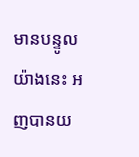មានបន្ទូលយ៉ាងនេះ អញបានយ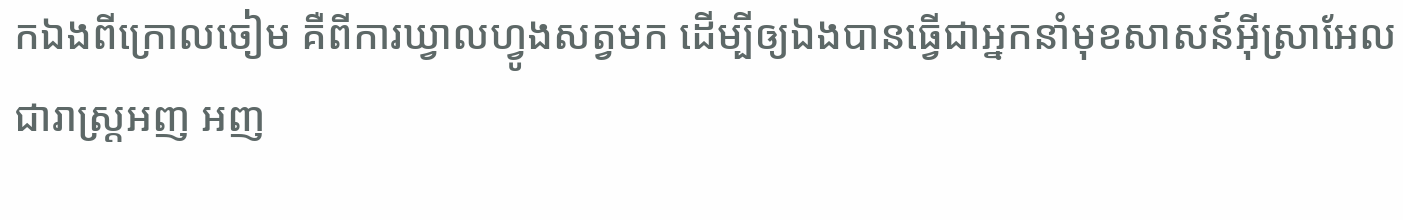កឯងពីក្រោលចៀម គឺពីការឃ្វាលហ្វូងសត្វមក ដើម្បីឲ្យឯងបានធ្វើជាអ្នកនាំមុខសាសន៍អ៊ីស្រាអែល ជារាស្ត្រអញ អញ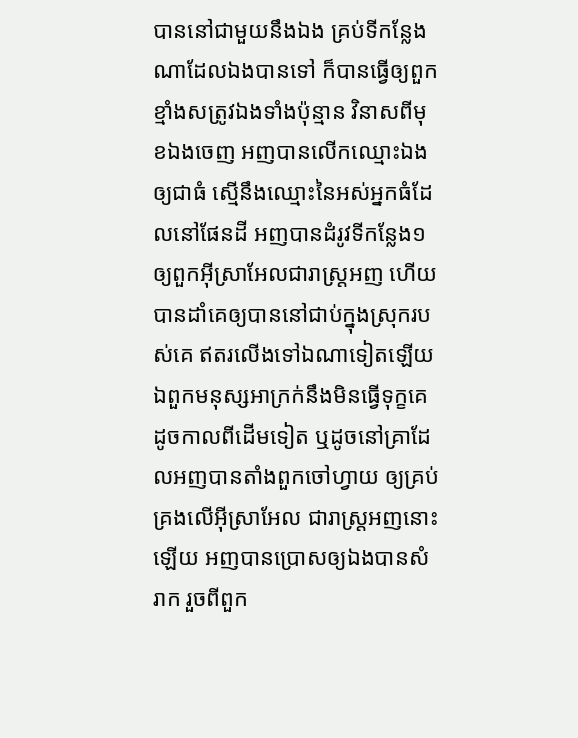បាននៅជាមួយនឹងឯង គ្រប់ទីកន្លែងណាដែលឯងបានទៅ ក៏បានធ្វើឲ្យពួកខ្មាំងសត្រូវឯងទាំងប៉ុន្មាន វិនាសពីមុខឯងចេញ អញបានលើកឈ្មោះឯងឲ្យជាធំ ស្មើនឹងឈ្មោះនៃអស់អ្នកធំដែលនៅផែនដី អញបានដំរូវទីកន្លែង១ ឲ្យពួកអ៊ីស្រាអែលជារាស្ត្រអញ ហើយបានដាំគេឲ្យបាននៅជាប់ក្នុងស្រុករបស់គេ ឥតរលើងទៅឯណាទៀតឡើយ ឯពួកមនុស្សអាក្រក់នឹងមិនធ្វើទុក្ខគេ ដូចកាលពីដើមទៀត ឬដូចនៅគ្រាដែលអញបានតាំងពួកចៅហ្វាយ ឲ្យគ្រប់គ្រងលើអ៊ីស្រាអែល ជារាស្ត្រអញនោះឡើយ អញបានប្រោសឲ្យឯងបានសំរាក រួចពីពួក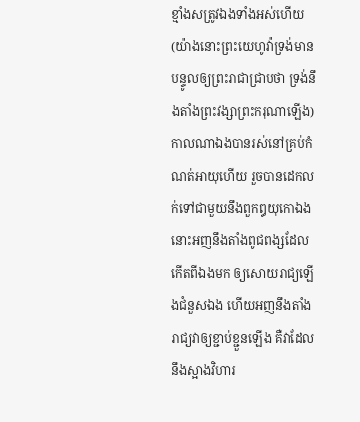ខ្មាំងសត្រូវឯងទាំងអស់ហើយ (យ៉ាងនោះព្រះយេហូវ៉ាទ្រង់មានបន្ទូលឲ្យព្រះរាជាជ្រាបថា ទ្រង់នឹងតាំងព្រះវង្សាព្រះករុណាឡើង) កាលណាឯងបានរស់នៅគ្រប់កំណត់អាយុហើយ រួចបានដេកលក់ទៅជាមួយនឹងពួកឰយុកោឯង នោះអញនឹងតាំងពូជពង្សដែលកើតពីឯងមក ឲ្យសោយរាជ្យឡើងជំនួសឯង ហើយអញនឹងតាំងរាជ្យវាឲ្យខ្ជាប់ខ្ជួនឡើង គឺវាដែលនឹងស្អាងវិហារ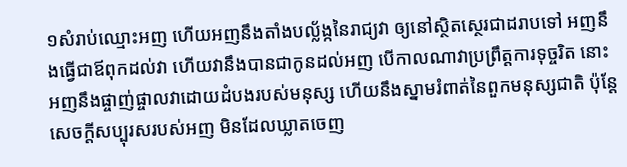១សំរាប់ឈ្មោះអញ ហើយអញនឹងតាំងបល្ល័ង្កនៃរាជ្យវា ឲ្យនៅស្ថិតស្ថេរជាដរាបទៅ អញនឹងធ្វើជាឪពុកដល់វា ហើយវានឹងបានជាកូនដល់អញ បើកាលណាវាប្រព្រឹត្តការទុច្ចរិត នោះអញនឹងផ្ចាញ់ផ្ចាលវាដោយដំបងរបស់មនុស្ស ហើយនឹងស្នាមរំពាត់នៃពួកមនុស្សជាតិ ប៉ុន្តែសេចក្ដីសប្បុរសរបស់អញ មិនដែលឃ្លាតចេញ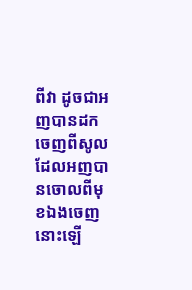ពីវា ដូចជាអញបានដកចេញពីសូល ដែលអញបានចោលពីមុខឯងចេញនោះឡើ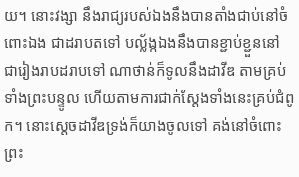យ។ នោះវង្សា នឹងរាជ្យរបស់ឯងនឹងបានតាំងជាប់នៅចំពោះឯង ជាដរាបតទៅ បល្ល័ង្កឯងនឹងបានខ្ជាប់ខ្ជួននៅ ជារៀងរាបដរាបទៅ ណាថាន់ក៏ទូលនឹងដាវីឌ តាមគ្រប់ទាំងព្រះបន្ទូល ហើយតាមការជាក់ស្តែងទាំងនេះគ្រប់ជំពូក។ នោះស្តេចដាវីឌទ្រង់ក៏យាងចូលទៅ គង់នៅចំពោះព្រះ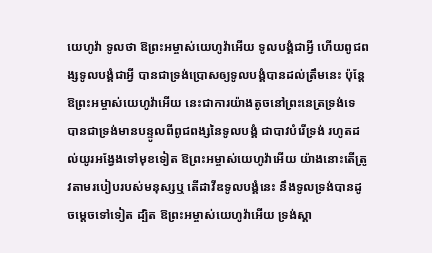យេហូវ៉ា ទូលថា ឱព្រះអម្ចាស់យេហូវ៉ាអើយ ទូលបង្គំជាអ្វី ហើយពូជពង្សទូលបង្គំជាអ្វី បានជាទ្រង់ប្រោសឲ្យទូលបង្គំបានដល់ត្រឹមនេះ ប៉ុន្តែ ឱព្រះអម្ចាស់យេហូវ៉ាអើយ នេះជាការយ៉ាងតូចនៅព្រះនេត្រទ្រង់ទេ បានជាទ្រង់មានបន្ទូលពីពូជពង្សនៃទូលបង្គំ ជាបាវបំរើទ្រង់ រហូតដល់យូរអង្វែងទៅមុខទៀត ឱព្រះអម្ចាស់យេហូវ៉ាអើយ យ៉ាងនោះតើត្រូវតាមរបៀបរបស់មនុស្សឬ តើដាវីឌទូលបង្គំនេះ នឹងទូលទ្រង់បានដូចម្តេចទៅទៀត ដ្បិត ឱព្រះអម្ចាស់យេហូវ៉ាអើយ ទ្រង់ស្គា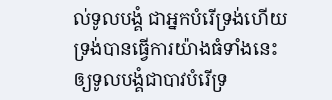ល់ទូលបង្គំ ជាអ្នកបំរើទ្រង់ហើយ ទ្រង់បានធ្វើការយ៉ាងធំទាំងនេះ ឲ្យទូលបង្គំជាបាវបំរើទ្រ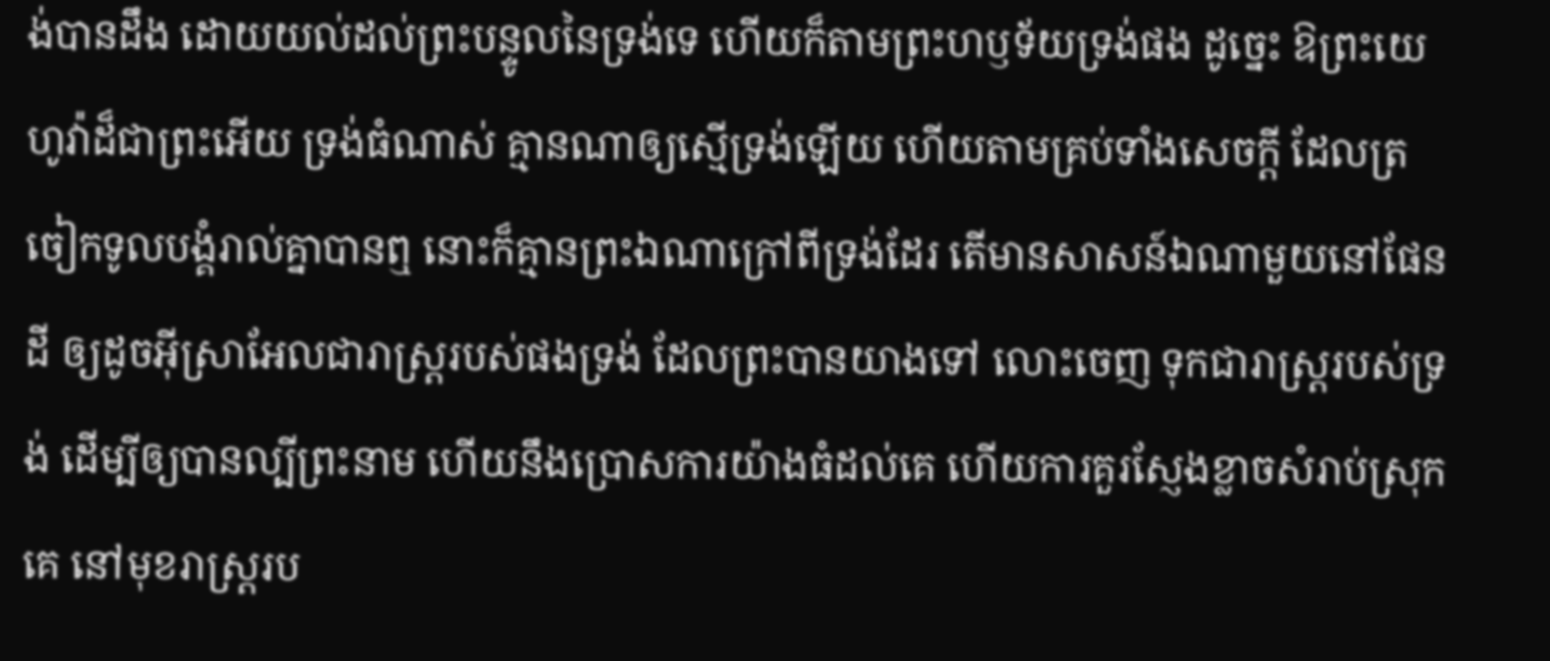ង់បានដឹង ដោយយល់ដល់ព្រះបន្ទូលនៃទ្រង់ទេ ហើយក៏តាមព្រះហឫទ័យទ្រង់ផង ដូច្នេះ ឱព្រះយេហូវ៉ាដ៏ជាព្រះអើយ ទ្រង់ធំណាស់ គ្មានណាឲ្យស្មើទ្រង់ឡើយ ហើយតាមគ្រប់ទាំងសេចក្ដី ដែលត្រចៀកទូលបង្គំរាល់គ្នាបានឮ នោះក៏គ្មានព្រះឯណាក្រៅពីទ្រង់ដែរ តើមានសាសន៍ឯណាមួយនៅផែនដី ឲ្យដូចអ៊ីស្រាអែលជារាស្ត្ររបស់ផងទ្រង់ ដែលព្រះបានយាងទៅ លោះចេញ ទុកជារាស្ត្ររបស់ទ្រង់ ដើម្បីឲ្យបានល្បីព្រះនាម ហើយនឹងប្រោសការយ៉ាងធំដល់គេ ហើយការគួរស្ញែងខ្លាចសំរាប់ស្រុកគេ នៅមុខរាស្ត្ររប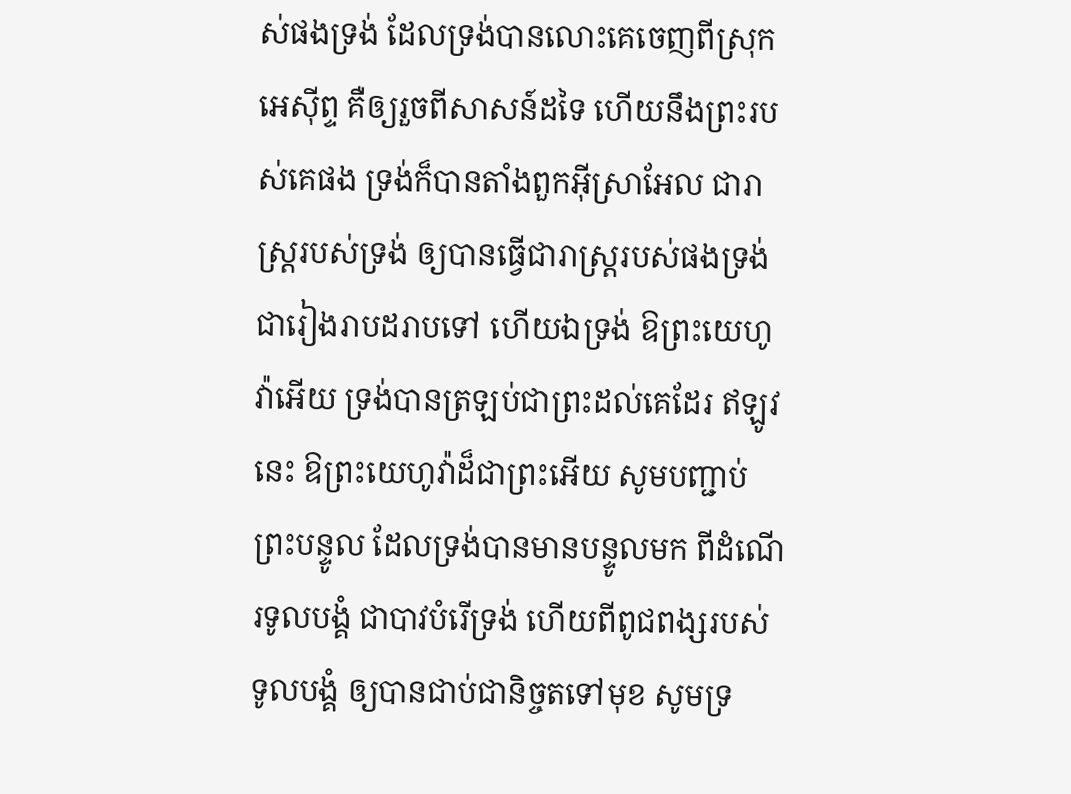ស់ផងទ្រង់ ដែលទ្រង់បានលោះគេចេញពីស្រុកអេស៊ីព្ទ គឺឲ្យរួចពីសាសន៍ដទៃ ហើយនឹងព្រះរបស់គេផង ទ្រង់ក៏បានតាំងពួកអ៊ីស្រាអែល ជារាស្ត្ររបស់ទ្រង់ ឲ្យបានធ្វើជារាស្ត្ររបស់ផងទ្រង់ ជារៀងរាបដរាបទៅ ហើយឯទ្រង់ ឱព្រះយេហូវ៉ាអើយ ទ្រង់បានត្រឡប់ជាព្រះដល់គេដែរ ឥឡូវនេះ ឱព្រះយេហូវ៉ាដ៏ជាព្រះអើយ សូមបញ្ជាប់ព្រះបន្ទូល ដែលទ្រង់បានមានបន្ទូលមក ពីដំណើរទូលបង្គំ ជាបាវបំរើទ្រង់ ហើយពីពូជពង្សរបស់ទូលបង្គំ ឲ្យបានជាប់ជានិច្ចតទៅមុខ សូមទ្រ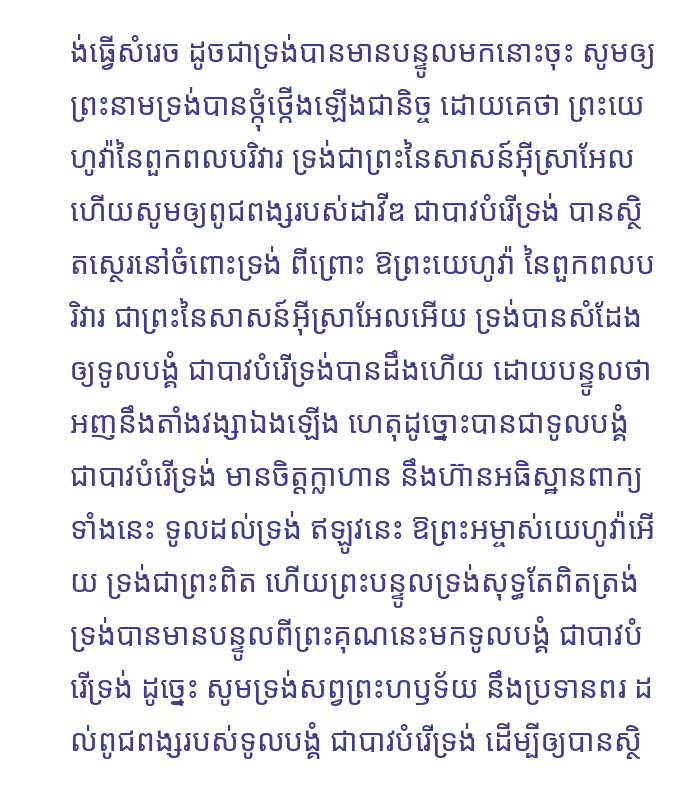ង់ធ្វើសំរេច ដូចជាទ្រង់បានមានបន្ទូលមកនោះចុះ សូមឲ្យព្រះនាមទ្រង់បានថ្កុំថ្កើងឡើងជានិច្ច ដោយគេថា ព្រះយេហូវ៉ានៃពួកពលបរិវារ ទ្រង់ជាព្រះនៃសាសន៍អ៊ីស្រាអែល ហើយសូមឲ្យពូជពង្សរបស់ដាវីឌ ជាបាវបំរើទ្រង់ បានស្ថិតស្ថេរនៅចំពោះទ្រង់ ពីព្រោះ ឱព្រះយេហូវ៉ា នៃពួកពលបរិវារ ជាព្រះនៃសាសន៍អ៊ីស្រាអែលអើយ ទ្រង់បានសំដែងឲ្យទូលបង្គំ ជាបាវបំរើទ្រង់បានដឹងហើយ ដោយបន្ទូលថា អញនឹងតាំងវង្សាឯងឡើង ហេតុដូច្នោះបានជាទូលបង្គំ ជាបាវបំរើទ្រង់ មានចិត្តក្លាហាន នឹងហ៊ានអធិស្ឋានពាក្យទាំងនេះ ទូលដល់ទ្រង់ ឥឡូវនេះ ឱព្រះអម្ចាស់យេហូវ៉ាអើយ ទ្រង់ជាព្រះពិត ហើយព្រះបន្ទូលទ្រង់សុទ្ធតែពិតត្រង់ ទ្រង់បានមានបន្ទូលពីព្រះគុណនេះមកទូលបង្គំ ជាបាវបំរើទ្រង់ ដូច្នេះ សូមទ្រង់សព្វព្រះហឫទ័យ នឹងប្រទានពរ ដល់ពូជពង្សរបស់ទូលបង្គំ ជាបាវបំរើទ្រង់ ដើម្បីឲ្យបានស្ថិ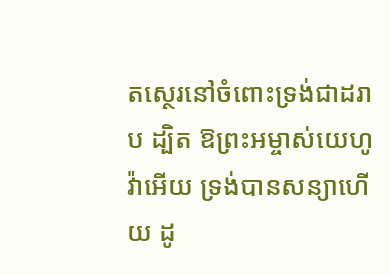តស្ថេរនៅចំពោះទ្រង់ជាដរាប ដ្បិត ឱព្រះអម្ចាស់យេហូវ៉ាអើយ ទ្រង់បានសន្យាហើយ ដូ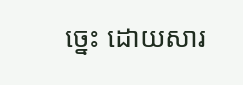ច្នេះ ដោយសារ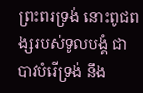ព្រះពរទ្រង់ នោះពូជពង្សរបស់ទូលបង្គំ ជាបាវបំរើទ្រង់ នឹង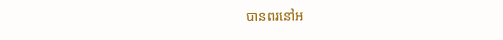បានពរនៅអ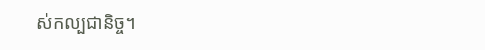ស់កល្បជានិច្ច។